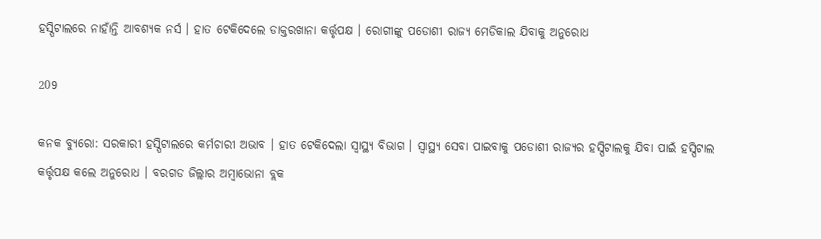ହସ୍ପିଟାଲରେ ନାହାଁନ୍ତି ଆବଶ୍ୟକ ନର୍ସ । ହାତ ଟେକିଦେଲେ ଡାକ୍ତରଖାନା କର୍ତ୍ତୃପକ୍ଷ । ରୋଗୀଙ୍କୁ ପଡୋଶୀ ରାଜ୍ୟ ମେଡିକାଲ ଯିବାକୁ ଅନୁରୋଧ

209

କନକ ବ୍ୟୁରୋ: ସରକାରୀ ହସ୍ପିଟାଲରେ କର୍ମଚାରୀ ଅଭାବ । ହାତ ଟେକିଦେଲା ସ୍ୱାସ୍ଥ୍ୟ ବିଭାଗ । ସ୍ୱାସ୍ଥ୍ୟ ସେବା ପାଇବାକୁ ପଡୋଶୀ ରାଜ୍ୟର ହସ୍ପିଟାଲକୁ ଯିବା ପାଇଁ ହସ୍ପିଟାଲ କର୍ତ୍ତୃପକ୍ଷ କଲେ ଅନୁରୋଧ । ବରଗଡ ଜିଲ୍ଲାର ଅମ୍ବାଭୋନା ବ୍ଲକ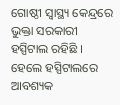ଗୋଷ୍ଠୀ ସ୍ୱାସ୍ଥ୍ୟ କେନ୍ଦ୍ରରେ ଭୁକ୍ତା ସରକାରୀ ହସ୍ପିଟାଲ ରହିଛି । ହେଲେ ହସ୍ପିଟାଲରେ ଆବଶ୍ୟକ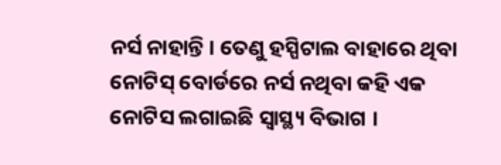ନର୍ସ ନାହାନ୍ତି । ତେଣୁ ହସ୍ପିଟାଲ ବାହାରେ ଥିବା ନୋଟିସ୍ ବୋର୍ଡରେ ନର୍ସ ନଥିବା କହି ଏକ ନୋଟିସ ଲଗାଇଛି ସ୍ୱାସ୍ଥ୍ୟ ବିଭାଗ ।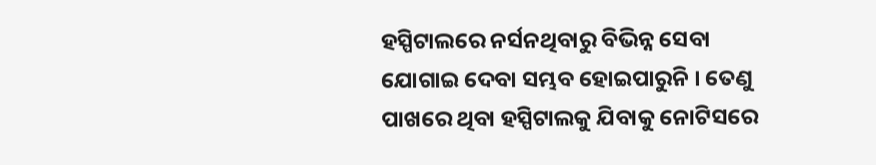ହସ୍ପିଟାଲରେ ନର୍ସନଥିବାରୁ ବିଭିନ୍ନ ସେବା ଯୋଗାଇ ଦେବା ସମ୍ଭବ ହୋଇପାରୁନି । ତେଣୁ ପାଖରେ ଥିବା ହସ୍ପିଟାଲକୁ ଯିବାକୁ ନୋଟିସରେ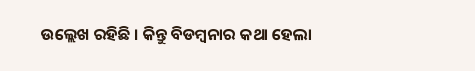ଉଲ୍ଲେଖ ରହିଛି । କିନ୍ତୁ ବିଡମ୍ବନାର କଥା ହେଲା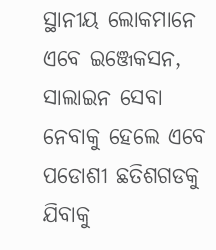ସ୍ଥାନୀୟ ଲୋକମାନେ ଏବେ ଇଞ୍ଜେକସନ, ସାଲାଇନ ସେବା ନେବାକୁ ହେଲେ ଏବେ ପଡୋଶୀ ଛତିଶଗଡକୁ ଯିବାକୁ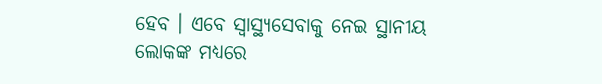ହେବ । ଏବେ ସ୍ୱାସ୍ଥ୍ୟସେବାକୁ ନେଇ ସ୍ଥାନୀୟ ଲୋକଙ୍କ ମଧ୍ୟରେ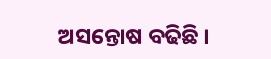ଅସନ୍ତୋଷ ବଢିଛି ।